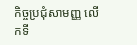កិច្ចប្រជុំសាមញ្ញ លើកទី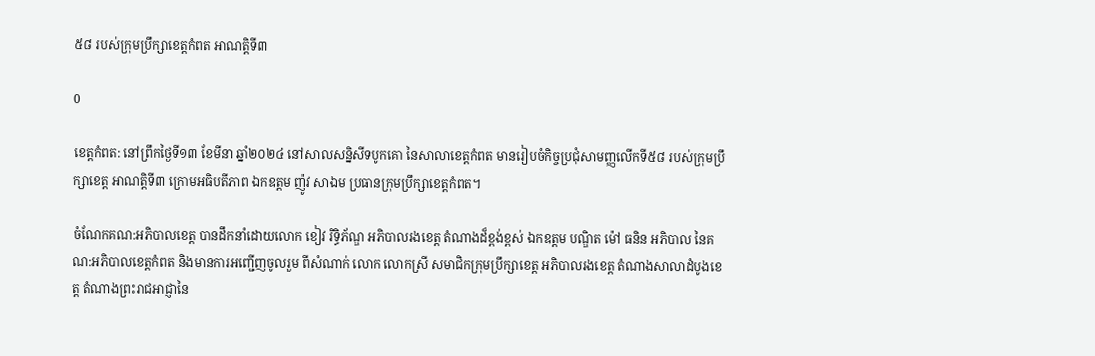៥៨ របស់ក្រុមប្រឹក្សាខេត្តកំពត អាណត្តិទី៣

0

ខេត្តកំពត: នៅព្រឹកថ្ងៃទី១៣ ខែមីនា ឆ្នាំ២០២៤ នៅសាលសន្និសីទបូកគោ នៃសាលាខេត្តកំពត មានរៀបចំកិច្ចប្រជុំសាមញ្ញលើកទី៥៨ របស់ក្រុមប្រឹក្សាខេត្ត អាណត្តិទី៣ ក្រោមអធិបតីភាព ឯកឧត្តម ញ៉ូវ សាឯម ប្រធានក្រុមប្រឹក្សាខេត្តកំពត។

ចំណែកគណ:អភិបាលខេត្ត បានដឹកនាំដោយលោក ខៀវ រិទ្ធិភ័ណ្ឌ អភិបាលរងខេត្ត តំណាងដ៏ខ្ពង់ខ្ពស់ ឯកឧត្តម បណ្ឌិត ម៉ៅ ធនិន អភិបាល នៃគណ:អភិបាលខេត្តកំពត និងមានការអញ្ជើញចូលរួម ពីសំណាក់ លោក លោកស្រី សមាជិកក្រុមប្រឹក្សាខេត្ត អភិបាលរងខេត្ត តំណាងសាលាដំបូងខេត្ត តំណាងព្រះរាជអាជ្ញានៃ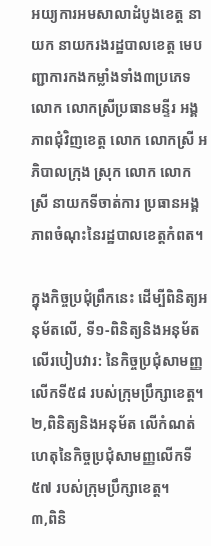អយ្យការអមសាលាដំបូងខេត្ត នាយក នាយករងរដ្ឋបាលខេត្ត មេបញ្ជាការកងកម្លាំងទាំង៣ប្រភេទ លោក លោកស្រីប្រធានមន្ទីរ អង្គភាពជុំវិញខេត្ត លោក លោកស្រី អភិបាលក្រុង ស្រុក លោក លោកស្រី នាយកទីចាត់ការ ប្រធានអង្គភាពចំណុះនៃរដ្ឋបាលខេត្តកំពត។

ក្នុងកិច្ចប្រជុំព្រឹកនេះ ដើម្បីពិនិត្យអនុម័តលើ, ទី១-ពិនិត្យនិងអនុម័ត លើរបៀបវារ: នៃកិច្ចប្រជុំសាមញ្ញលើកទី៥៨ របស់ក្រុមប្រឹក្សាខេត្ត។
២,ពិនិត្យនិងអនុម័ត លើកំណត់ហេតុនៃកិច្ចប្រជុំសាមញ្ញលើកទី៥៧ របស់ក្រុមប្រឹក្សាខេត្ត។
៣,ពិនិ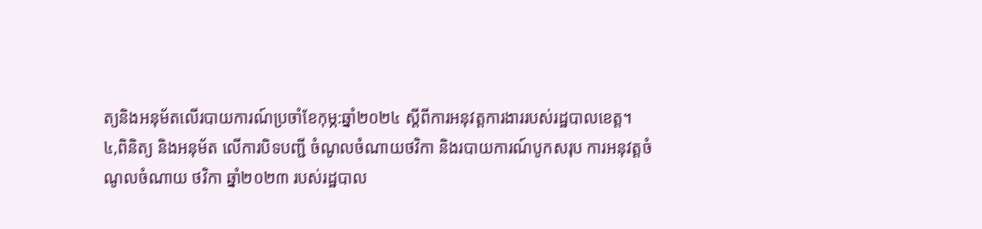ត្យនិងអនុម័តលើរបាយការណ៍ប្រចាំខែកុម្ភ:ឆ្នាំ២០២៤ ស្តីពីការអនុវត្តការងាររបស់រដ្ឋបាលខេត្ត។
៤,ពិនិត្យ និងអនុម័ត លើការបិទបញ្ជី ចំណូលចំណាយថវិកា និងរបាយការណ៍បូកសរុប ការអនុវត្តចំណូលចំណាយ ថវិកា ឆ្នាំ២០២៣ របស់រដ្ឋបាល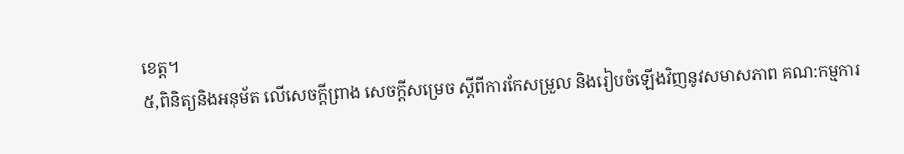ខេត្ត។
៥,ពិនិត្យនិងអនុម័ត លើសេចក្តីព្រាង សេចក្តីសម្រេច ស្តីពីការកែសម្រួល និងរៀបចំឡើងវិញនូវសមាសភាព គណ:កម្មការ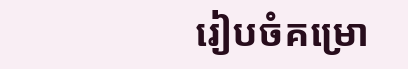រៀបចំគម្រោ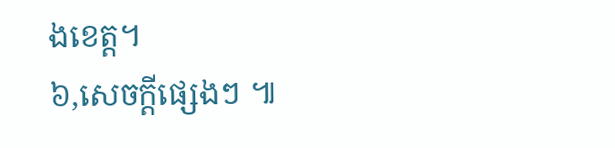ងខេត្ត។
៦,សេចក្តីផ្សេងៗ ៕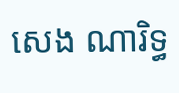សេង ណារិទ្ធ